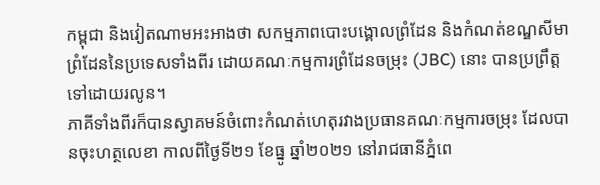កម្ពុជា និងវៀតណាមអះអាងថា សកម្មភាពបោះបង្គោលព្រំដែន និងកំណត់ខណ្ឌសីមាព្រំដែននៃប្រទេសទាំងពីរ ដោយគណៈកម្មការព្រំដែនចម្រុះ (JBC) នោះ បានប្រព្រឹត្តទៅដោយរលូន។
ភាគីទាំងពីរក៏បានស្វាគមន៍ចំពោះកំណត់ហេតុរវាងប្រធានគណៈកម្មការចម្រុះ ដែលបានចុះហត្ថលេខា កាលពីថ្ងៃទី២១ ខែធ្នូ ឆ្នាំ២០២១ នៅរាជធានីភ្នំពេ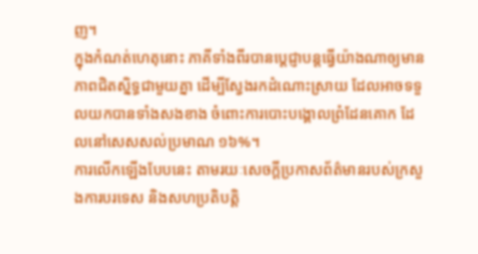ញ។
ក្នុងកំណត់ហេតុនោះ ភាគីទាំងពីរបានប្ដេជ្ញាបន្តធ្វើយ៉ាងណាឲ្យមានភាពជិតស្និទ្ធជាមួយគ្នា ដើម្បីស្វែងរកដំណោះស្រាយ ដែលអាចទទួលយកបានទាំងសងខាង ចំពោះការបោះបង្គោលព្រំដែនគោក ដែលនៅសេសសល់ប្រមាណ ១៦%។
ការលើកឡើងបែបនេះ តាមរយៈសេចក្ដីប្រកាសព័ត៌មានរបស់ក្រសួងការបរទេស និងសហប្រតិបត្តិ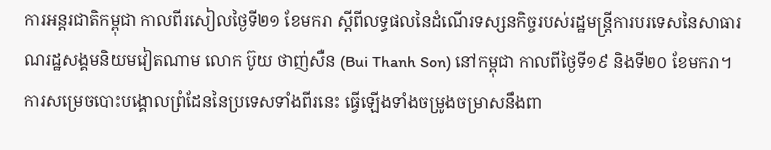ការអន្តរជាតិកម្ពុជា កាលពីរសៀលថ្ងៃទី២១ ខែមករា ស្តីពីលទ្ធផលនៃដំណើរទស្សនកិច្ចរបស់រដ្ឋមន្រ្តីការបរទេសនៃសាធារណរដ្ឋសង្គមនិយមវៀតណាម លោក ប៊ូយ ថាញ់សឺន (Bui Thanh Son) នៅកម្ពុជា កាលពីថ្ងៃទី១៩ និងទី២០ ខែមករា។
ការសម្រេចបោះបង្គោលព្រំដែននៃប្រទេសទាំងពីរនេះ ធ្វើឡើងទាំងចម្រូងចម្រាសនឹងពា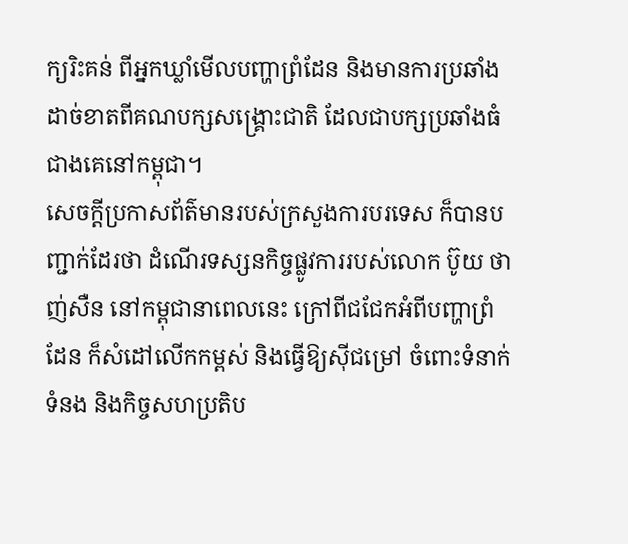ក្យរិះគន់ ពីអ្នកឃ្លាំមើលបញ្ហាព្រំដែន និងមានការប្រឆាំងដាច់ខាតពីគណបក្សសង្គ្រោះជាតិ ដែលជាបក្សប្រឆាំងធំជាងគេនៅកម្ពុជា។
សេចក្ដីប្រកាសព័ត៌មានរបស់ក្រសួងការបរទេស ក៏បានបញ្ជាក់ដែរថា ដំណើរទស្សនកិច្ចផ្លូវការរបស់លោក ប៊ូយ ថាញ់សឺន នៅកម្ពុជានាពេលនេះ ក្រៅពីជជែកអំពីបញ្ហាព្រំដែន ក៏សំដៅលើកកម្ពស់ និងធ្វើឱ្យស៊ីជម្រៅ ចំពោះទំនាក់ទំនង និងកិច្ចសហប្រតិប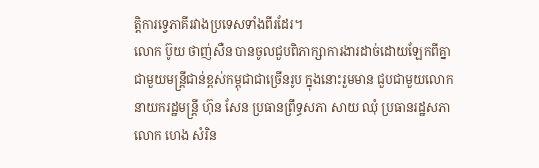ត្តិការទ្វេភាគីរវាងប្រទេសទាំងពីរដែរ។
លោក ប៊ូយ ថាញ់សឺន បានចូលជួបពិភាក្សាការងារដាច់ដោយឡែកពីគ្នាជាមួយមន្ត្រីជាន់ខ្ពស់កម្ពុជាជាច្រើនរូប ក្នុងនោះរួមមាន ជួបជាមួយលោកនាយករដ្ឋមន្ត្រី ហ៊ុន សែន ប្រធានព្រឹទ្ធសភា សាយ ឈុំ ប្រធានរដ្ឋសភា លោក ហេង សំរិន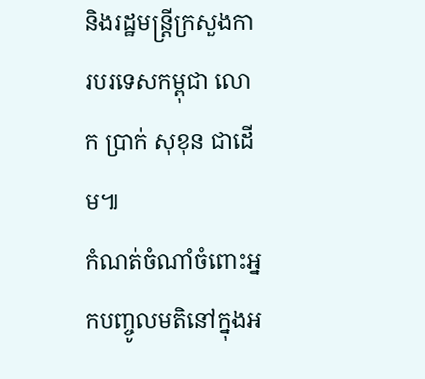និងរដ្ឋមន្ត្រីក្រសួងការបរទេសកម្ពុជា លោក ប្រាក់ សុខុន ជាដើម៕
កំណត់ចំណាំចំពោះអ្នកបញ្ចូលមតិនៅក្នុងអ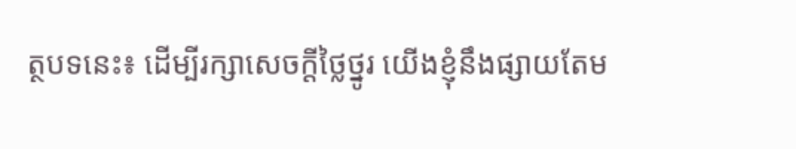ត្ថបទនេះ៖ ដើម្បីរក្សាសេចក្ដីថ្លៃថ្នូរ យើងខ្ញុំនឹងផ្សាយតែម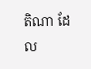តិណា ដែល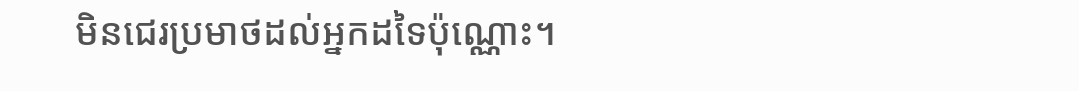មិនជេរប្រមាថដល់អ្នកដទៃប៉ុណ្ណោះ។